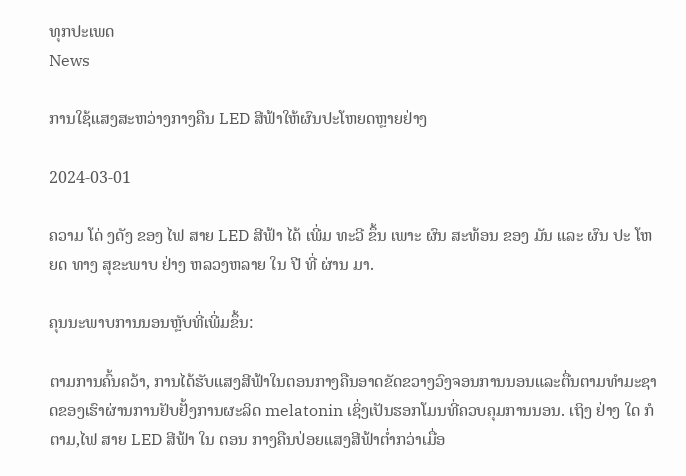ທຸກປະເພດ
News

ການໃຊ້ແສງສະຫວ່າງກາງຄືນ LED ສີຟ້າໃຫ້ຜົນປະໂຫຍດຫຼາຍຢ່າງ

2024-03-01

ຄວາມ ໂດ່ ງດັງ ຂອງ ໄຟ ສາຍ LED ສີຟ້າ ໄດ້ ເພີ່ມ ທະວີ ຂຶ້ນ ເພາະ ຜົນ ສະທ້ອນ ຂອງ ມັນ ແລະ ຜົນ ປະ ໂຫຍດ ທາງ ສຸຂະພາບ ຢ່າງ ຫລວງຫລາຍ ໃນ ປີ ທີ່ ຜ່ານ ມາ.

ຄຸນນະພາບການນອນຫຼັບທີ່ເພີ່ມຂຶ້ນ:

ຕາມການຄົ້ນຄວ້າ, ການໄດ້ຮັບແສງສີຟ້າໃນຕອນກາງຄືນອາດຂັດຂວາງວົງຈອນການນອນແລະຕື່ນຕາມທໍາມະຊາດຂອງເຮົາຜ່ານການຢັບຢັ້ງການຜະລິດ melatonin ເຊິ່ງເປັນຮອກໂມນທີ່ຄວບຄຸມການນອນ. ເຖິງ ຢ່າງ ໃດ ກໍ ຕາມ,ໄຟ ສາຍ LED ສີຟ້າ ໃນ ຕອນ ກາງຄືນປ່ອຍແສງສີຟ້າຕ່ຳກວ່າເມື່ອ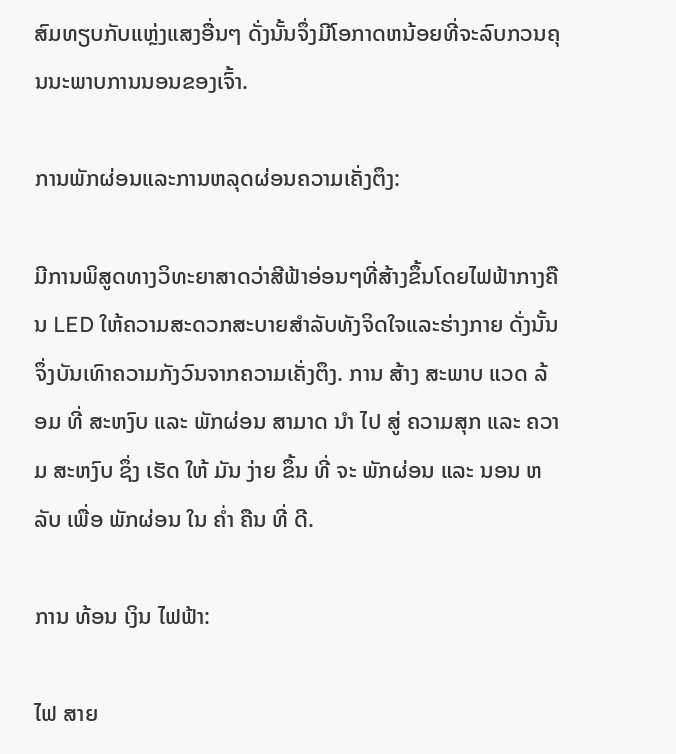ສົມທຽບກັບແຫຼ່ງແສງອື່ນໆ ດັ່ງນັ້ນຈຶ່ງມີໂອກາດຫນ້ອຍທີ່ຈະລົບກວນຄຸນນະພາບການນອນຂອງເຈົ້າ.

ການພັກຜ່ອນແລະການຫລຸດຜ່ອນຄວາມເຄັ່ງຕຶງ:

ມີການພິສູດທາງວິທະຍາສາດວ່າສີຟ້າອ່ອນໆທີ່ສ້າງຂຶ້ນໂດຍໄຟຟ້າກາງຄືນ LED ໃຫ້ຄວາມສະດວກສະບາຍສໍາລັບທັງຈິດໃຈແລະຮ່າງກາຍ ດັ່ງນັ້ນຈຶ່ງບັນເທົາຄວາມກັງວົນຈາກຄວາມເຄັ່ງຕຶງ. ການ ສ້າງ ສະພາບ ແວດ ລ້ອມ ທີ່ ສະຫງົບ ແລະ ພັກຜ່ອນ ສາມາດ ນໍາ ໄປ ສູ່ ຄວາມສຸກ ແລະ ຄວາມ ສະຫງົບ ຊຶ່ງ ເຮັດ ໃຫ້ ມັນ ງ່າຍ ຂຶ້ນ ທີ່ ຈະ ພັກຜ່ອນ ແລະ ນອນ ຫລັບ ເພື່ອ ພັກຜ່ອນ ໃນ ຄ່ຳ ຄືນ ທີ່ ດີ.

ການ ທ້ອນ ເງິນ ໄຟຟ້າ:

ໄຟ ສາຍ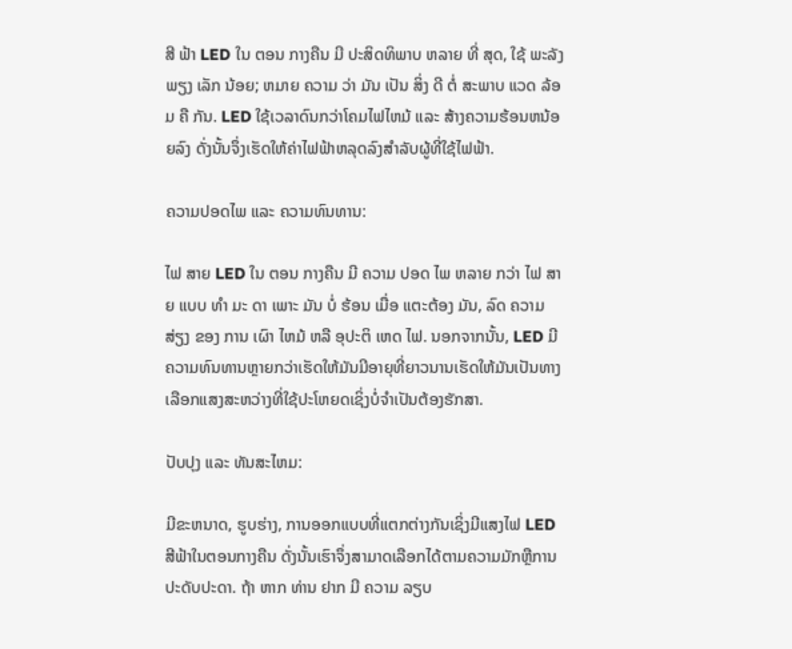ສີ ຟ້າ LED ໃນ ຕອນ ກາງຄືນ ມີ ປະສິດທິພາບ ຫລາຍ ທີ່ ສຸດ, ໃຊ້ ພະລັງ ພຽງ ເລັກ ນ້ອຍ; ຫມາຍ ຄວາມ ວ່າ ມັນ ເປັນ ສິ່ງ ດີ ຕໍ່ ສະພາບ ແວດ ລ້ອມ ຄື ກັນ. LED ໃຊ້ເວລາດົນກວ່າໂຄມໄຟໄຫມ້ ແລະ ສ້າງຄວາມຮ້ອນຫນ້ອຍລົງ ດັ່ງນັ້ນຈຶ່ງເຮັດໃຫ້ຄ່າໄຟຟ້າຫລຸດລົງສໍາລັບຜູ້ທີ່ໃຊ້ໄຟຟ້າ.

ຄວາມປອດໄພ ແລະ ຄວາມທົນທານ:

ໄຟ ສາຍ LED ໃນ ຕອນ ກາງຄືນ ມີ ຄວາມ ປອດ ໄພ ຫລາຍ ກວ່າ ໄຟ ສາຍ ແບບ ທໍາ ມະ ດາ ເພາະ ມັນ ບໍ່ ຮ້ອນ ເມື່ອ ແຕະຕ້ອງ ມັນ, ລົດ ຄວາມ ສ່ຽງ ຂອງ ການ ເຜົາ ໄຫມ້ ຫລື ອຸປະຕິ ເຫດ ໄຟ. ນອກຈາກນັ້ນ, LED ມີຄວາມທົນທານຫຼາຍກວ່າເຮັດໃຫ້ມັນມີອາຍຸທີ່ຍາວນານເຮັດໃຫ້ມັນເປັນທາງເລືອກແສງສະຫວ່າງທີ່ໃຊ້ປະໂຫຍດເຊິ່ງບໍ່ຈໍາເປັນຕ້ອງຮັກສາ.

ປັບປຸງ ແລະ ທັນສະໄຫມ:

ມີຂະຫນາດ, ຮູບຮ່າງ, ການອອກແບບທີ່ແຕກຕ່າງກັນເຊິ່ງມີແສງໄຟ LED ສີຟ້າໃນຕອນກາງຄືນ ດັ່ງນັ້ນເຮົາຈຶ່ງສາມາດເລືອກໄດ້ຕາມຄວາມມັກຫຼືການປະດັບປະດາ. ຖ້າ ຫາກ ທ່ານ ຢາກ ມີ ຄວາມ ລຽບ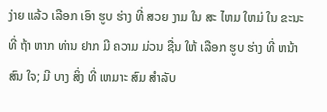ງ່າຍ ແລ້ວ ເລືອກ ເອົາ ຮູບ ຮ່າງ ທີ່ ສວຍ ງາມ ໃນ ສະ ໄຫມ ໃຫມ່ ໃນ ຂະນະ ທີ່ ຖ້າ ຫາກ ທ່ານ ຢາກ ມີ ຄວາມ ມ່ວນ ຊື່ນ ໃຫ້ ເລືອກ ຮູບ ຮ່າງ ທີ່ ຫນ້າ ສົນ ໃຈ; ມີ ບາງ ສິ່ງ ທີ່ ເຫມາະ ສົມ ສໍາລັບ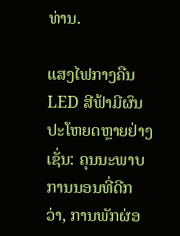ທ່ານ.

ແສງໄຟກາງຄືນ LED ສີຟ້າມີຜົນປະໂຫຍດຫຼາຍຢ່າງເຊັ່ນ: ຄຸນນະພາບການນອນທີ່ດີກວ່າ, ການພັກຜ່ອ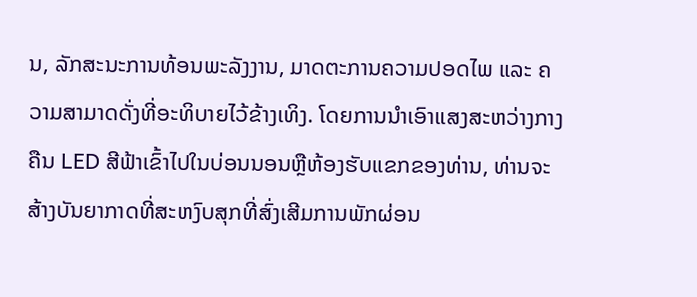ນ, ລັກສະນະການທ້ອນພະລັງງານ, ມາດຕະການຄວາມປອດໄພ ແລະ ຄວາມສາມາດດັ່ງທີ່ອະທິບາຍໄວ້ຂ້າງເທິງ. ໂດຍການນໍາເອົາແສງສະຫວ່າງກາງຄືນ LED ສີຟ້າເຂົ້າໄປໃນບ່ອນນອນຫຼືຫ້ອງຮັບແຂກຂອງທ່ານ, ທ່ານຈະສ້າງບັນຍາກາດທີ່ສະຫງົບສຸກທີ່ສົ່ງເສີມການພັກຜ່ອນ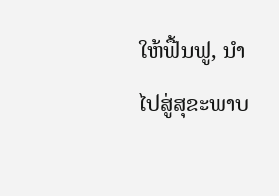ໃຫ້ຟື້ນຟູ, ນໍາໄປສູ່ສຸຂະພາບ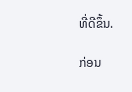ທີ່ດີຂຶ້ນ.

ກ່ອນ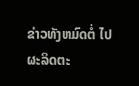ຂ່າວທັງຫມົດຕໍ່ ໄປ
ຜະລິດຕະ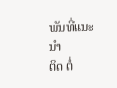ພັນທີ່ແນະນໍາ
ຕິດ ຕໍ່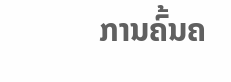ການຄົ້ນຄ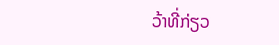ວ້າທີ່ກ່ຽວ